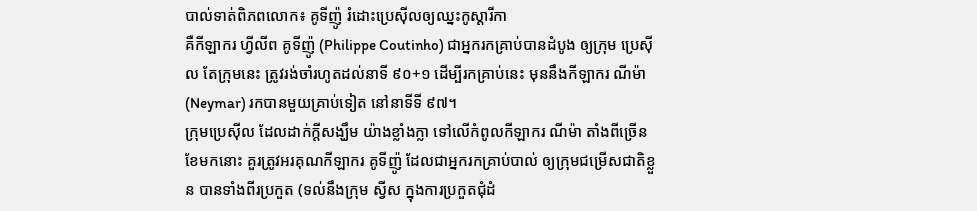បាល់ទាត់ពិភពលោក៖ គូទីញ៉ូ រំដោះប្រេស៊ីលឲ្យឈ្នះកូស្ដារីកា
គឺកីឡាករ ហ្វីលីព គូទីញ៉ូ (Philippe Coutinho) ជាអ្នករកគ្រាប់បានដំបូង ឲ្យក្រុម ប្រេស៊ីល តែក្រុមនេះ ត្រូវរង់ចាំរហូតដល់នាទី ៩០+១ ដើម្បីរកគ្រាប់នេះ មុននឹងកីឡាករ ណីម៉ា (Neymar) រកបានមួយគ្រាប់ទៀត នៅនាទីទី ៩៧។
ក្រុមប្រេស៊ីល ដែលដាក់ក្ដីសង្ឃឹម យ៉ាងខ្លាំងក្លា ទៅលើកំពូលកីឡាករ ណីម៉ា តាំងពីច្រើនខែមកនោះ គួរត្រូវអរគុណកីឡាករ គូទីញ៉ូ ដែលជាអ្នករកគ្រាប់បាល់ ឲ្យក្រុមជម្រើសជាតិខ្លួន បានទាំងពីរប្រកួត (ទល់នឹងក្រុម ស្វីស ក្នុងការប្រកួតជុំដំ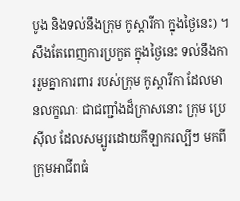បូង និងទល់នឹងក្រុម កូស្ដារីកា ក្នុងថ្ងៃនេះ) ។
សឹងតែពេញការប្រកួត ក្នុងថ្ងៃនេះ ទល់នឹងការរួមគ្នាការពារ របស់ក្រុម កូស្ដារីកា ដែលមានលក្ខណៈ ជាជញ្ជាំងដ៏ក្រាសនោះ ក្រុម ប្រេស៊ីល ដែលសម្បូរដោយកីឡាករល្បីៗ មកពីក្រុមអាជីពធំ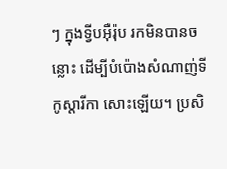ៗ ក្នុងទ្វីបអ៊ឺរ៉ុប រកមិនបានចន្លោះ ដើម្បីបំប៉ោងសំណាញ់ទី កូស្ដារីកា សោះឡើយ។ ប្រសិ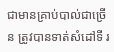ជាមានគ្រាប់បាល់ជាច្រើន ត្រូវបានទាត់សំដៅទី រ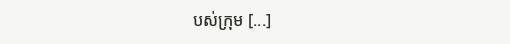បស់ក្រុម [...]